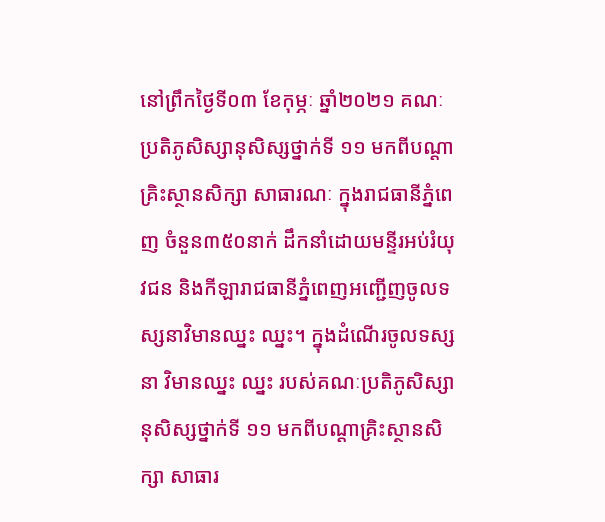នៅព្រឹកថ្ងៃទី០៣ ខែកុម្ភៈ ឆ្នាំ២០២១ គណៈប្រតិភូសិស្សានុសិស្សថ្នាក់ទី ១១ មកពីបណ្តាគ្រិះស្ថានសិក្សា សាធារណៈ ក្នុងរាជធានីភ្នំពេញ ចំនួន៣៥០នាក់ ដឹកនាំដោយមន្ទីរអប់រំយុវជន និងកីឡារាជធានីភ្នំពេញអញ្ជើញចូលទស្សនាវិមានឈ្នះ ឈ្នះ។ ក្នុងដំណើរចូលទស្សនា វិមានឈ្នះ ឈ្នះ របស់គណៈប្រតិភូសិស្សានុសិស្សថ្នាក់ទី ១១ មកពីបណ្តាគ្រិះស្ថានសិក្សា សាធារ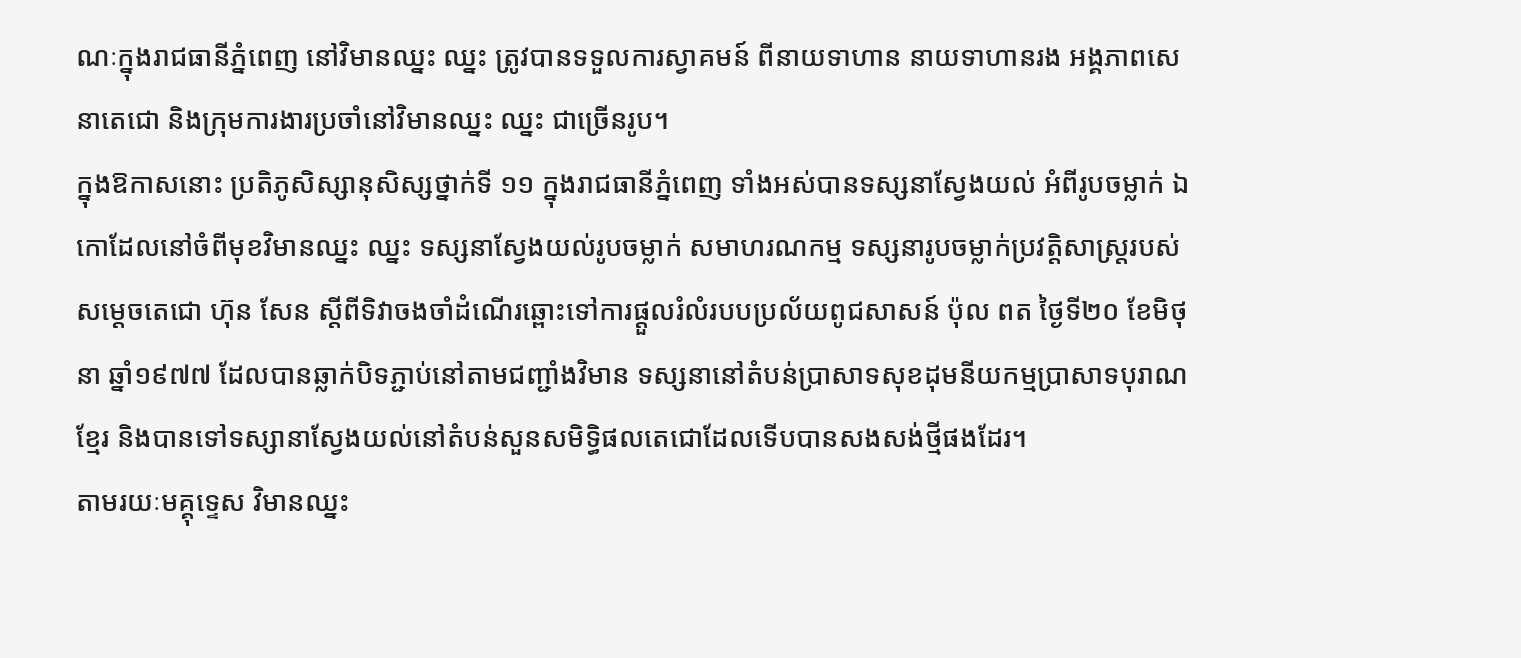ណៈក្នុងរាជធានីភ្នំពេញ នៅវិមានឈ្នះ ឈ្នះ ត្រូវបានទទួលការស្វាគមន៍ ពីនាយទាហាន នាយទាហានរង អង្គភាពសេនាតេជោ និងក្រុមការងារប្រចាំនៅវិមានឈ្នះ ឈ្នះ ជាច្រើនរូប។
ក្នុងឱកាសនោះ ប្រតិភូសិស្សានុសិស្សថ្នាក់ទី ១១ ក្នុងរាជធានីភ្នំពេញ ទាំងអស់បានទស្សនាស្វែងយល់ អំពីរូបចម្លាក់ ឯកោដែលនៅចំពីមុខវិមានឈ្នះ ឈ្នះ ទស្សនាស្វែងយល់រូបចម្លាក់ សមាហរណកម្ម ទស្សនារូបចម្លាក់ប្រវត្តិសាស្ត្ររបស់ សម្តេចតេជោ ហ៊ុន សែន ស្តីពីទិវាចងចាំដំណើរឆ្ពោះទៅការផ្តួលរំលំរបបប្រល័យពូជសាសន៍ ប៉ុល ពត ថ្ងៃទី២០ ខែមិថុនា ឆ្នាំ១៩៧៧ ដែលបានឆ្លាក់បិទភ្ជាប់នៅតាមជញ្ជាំងវិមាន ទស្សនានៅតំបន់ប្រាសាទសុខដុមនីយកម្មប្រាសាទបុរាណខ្មែរ និងបានទៅទស្សានាស្វែងយល់នៅតំបន់សួនសមិទ្ធិផលតេជោដែលទើបបានសងសង់ថ្មីផងដែរ។
តាមរយៈមគ្គុទ្ទេស វិមានឈ្នះ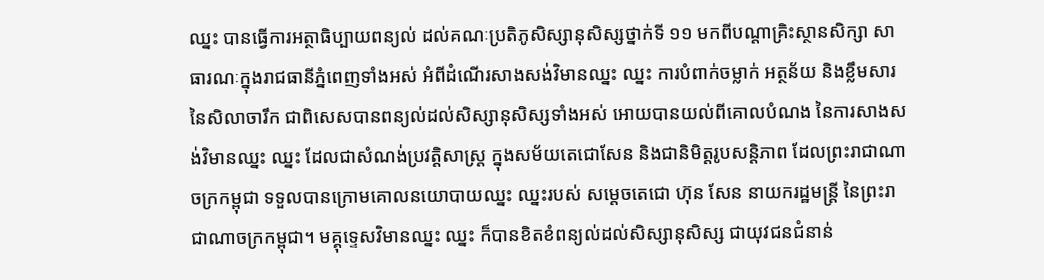ឈ្នះ បានធ្វើការអត្ថាធិប្បាយពន្យល់ ដល់គណៈប្រតិភូសិស្សានុសិស្សថ្នាក់ទី ១១ មកពីបណ្តាគ្រិះស្ថានសិក្សា សាធារណៈក្នុងរាជធានីភ្នំពេញទាំងអស់ អំពីដំណើរសាងសង់វិមានឈ្នះ ឈ្នះ ការបំពាក់ចម្លាក់ អត្ថន័យ និងខ្លឹមសារនៃសិលាចារឹក ជាពិសេសបានពន្យល់ដល់សិស្សានុសិស្សទាំងអស់ អោយបានយល់ពីគោលបំណង នៃការសាងសង់វិមានឈ្នះ ឈ្នះ ដែលជាសំណង់ប្រវត្តិសាស្ត្រ ក្នុងសម័យតេជោសែន និងជានិមិត្តរូបសន្តិភាព ដែលព្រះរាជាណាចក្រកម្ពុជា ទទួលបានក្រោមគោលនយោបាយឈ្នះ ឈ្នះរបស់ សម្តេចតេជោ ហ៊ុន សែន នាយករដ្ឋមន្ត្រី នៃព្រះរាជាណាចក្រកម្ពុជា។ មគ្គុទ្ទេសវិមានឈ្នះ ឈ្នះ ក៏បានខិតខំពន្យល់ដល់សិស្សានុសិស្ស ជាយុវជនជំនាន់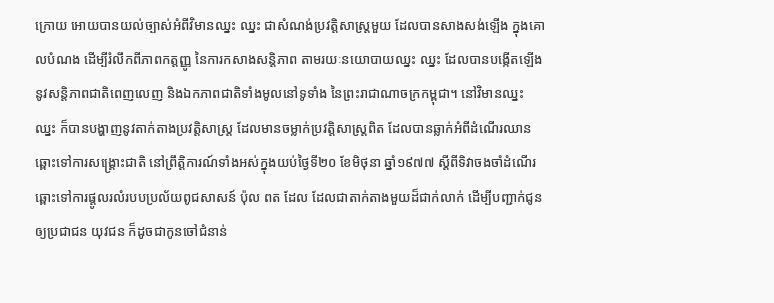ក្រោយ អោយបានយល់ច្បាស់អំពីវិមានឈ្នះ ឈ្នះ ជាសំណង់ប្រវត្តិសាស្ត្រមួយ ដែលបានសាងសង់ឡើង ក្នុងគោលបំណង ដើម្បីរំលឹកពីភាពកត្តញ្ញូ នៃការកសាងសន្តិភាព តាមរយៈនយោបាយឈ្នះ ឈ្នះ ដែលបានបង្កើតឡើងនូវសន្តិភាពជាតិពេញលេញ និងឯកភាពជាតិទាំងមូលនៅទូទាំង នៃព្រះរាជាណាចក្រកម្ពុជា។ នៅវិមានឈ្នះឈ្នះ ក៏បានបង្ហាញនូវតាក់តាងប្រវត្តិសាស្ត្រ ដែលមានចម្លាក់ប្រវត្តិសាស្ត្រពិត ដែលបានឆ្លាក់អំពីដំណើរឈានឆ្ពោះទៅការសង្គ្រោះជាតិ នៅព្រឹត្តិការណ៍ទាំងអស់ក្នុងយប់ថ្ងៃទី២០ ខែមិថុនា ឆ្នាំ១៩៧៧ ស្តីពីទិវាចងចាំដំណើរឆ្ពោះទៅការផ្តូលរលំរបបប្រល័យពូជសាសន៍ ប៉ុល ពត ដែល ដែលជាតាក់តាងមួយដ៏ជាក់លាក់ ដើម្បីបញ្ជាក់ជូនឲ្យប្រជាជន យុវជន ក៏ដូចជាកូនចៅជំនាន់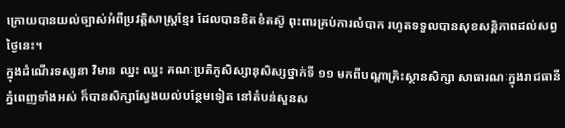ក្រោយបានយល់ច្បាស់អំពីប្រវត្តិសាស្ត្រខ្មែរ ដែលបានខិតខំតស៊ូ ពុះពារគ្រប់ការលំបាក រហូតទទួលបានសុខសន្តិភាពដល់សព្វថ្ងៃនេះ។
ក្នុងដំណើរទស្សនា វិមាន ឈ្នះ ឈ្នះ គណៈប្រតិភូសិស្សានុសិស្សថ្នាក់ទី ១១ មកពីបណ្តាគ្រិះស្ថានសិក្សា សាធារណៈក្នុងរាជធានីភ្នំពេញទាំងអស់ ក៏បានសិក្សាស្វែងយល់បន្ថែមទៀត នៅតំបន់សួនស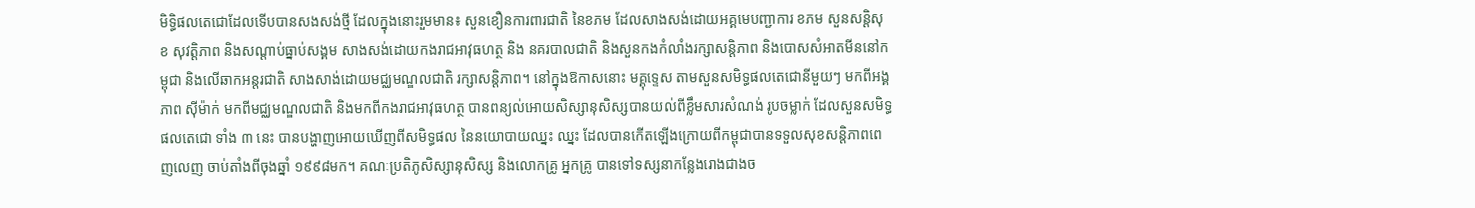មិទ្ធិផលតេជោដែលទើបបានសងសង់ថ្មី ដែលក្នុងនោះរួមមាន៖ សួនខឿនការពារជាតិ នៃខភម ដែលសាងសង់ដោយអគ្គមេបញ្ជាការ ខភម សួនសន្តិសុខ សុវត្តិភាព និងសណ្តាប់ធ្នាប់សង្គម សាងសង់ដោយកងរាជអាវុធហត្ថ និង នគរបាលជាតិ និងសួនកងកំលាំងរក្សាសន្តិភាព និងបោសសំអាតមីននៅកម្ពុជា និងលើឆាកអន្តរជាតិ សាងសាង់ដោយមជ្ឈមណ្ឌលជាតិ រក្សាសន្តិភាព។ នៅក្នុងឱកាសនោះ មគ្គុទ្ទេស តាមសួនសមិទ្ធផលតេជោនីមួយៗ មកពីអង្គភាព ស៊ីម៉ាក់ មកពីមជ្ឈមណ្ឌលជាតិ និងមកពីកងរាជអាវុធហត្ថ បានពន្យល់អោយសិស្សានុសិស្សបានយល់ពីខ្លឹមសារសំណង់ រូបចម្លាក់ ដែលសួនសមិទ្ធផលតេជោ ទាំង ៣ នេះ បានបង្ហាញអោយឃើញពីសមិទ្ធផល នៃនយោបាយឈ្នះ ឈ្នះ ដែលបានកើតឡើងក្រោយពីកម្ពុជាបានទទួលសុខសន្តិភាពពេញលេញ ចាប់តាំងពីចុងឆ្នាំ ១៩៩៨មក។ គណៈប្រតិភូសិស្សានុសិស្ស និងលោកគ្រូ អ្នកគ្រូ បានទៅទស្សនាកន្លែងរោងជាងច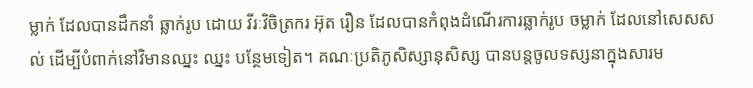ម្លាក់ ដែលបានដឹកនាំ ឆ្លាក់រូប ដោយ វីរៈវិចិត្រករ អ៊ុត រឿន ដែលបានកំពុងដំណើរការឆ្លាក់រូប ចម្លាក់ ដែលនៅសេសសល់ ដើម្បីបំពាក់នៅវិមានឈ្នះ ឈ្នះ បន្ថែមទៀត។ គណៈប្រតិភូសិស្សានុសិស្ស បានបន្តចូលទស្សនាក្នុងសារម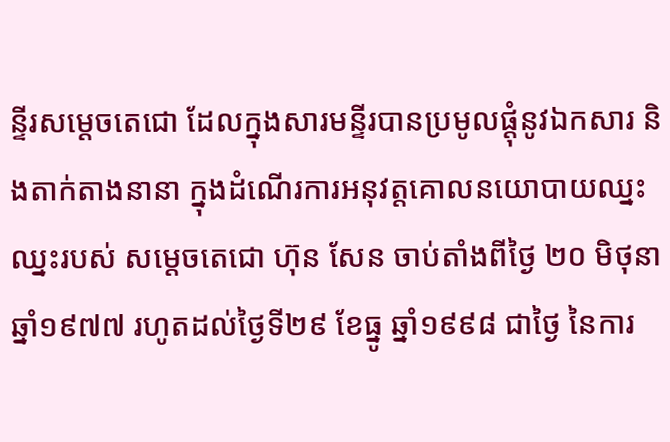ន្ទីរសម្តេចតេជោ ដែលក្នុងសារមន្ទីរបានប្រមូលផ្តុំនូវឯកសារ និងតាក់តាងនានា ក្នុងដំណើរការអនុវត្តគោលនយោបាយឈ្នះ ឈ្នះរបស់ សម្តេចតេជោ ហ៊ុន សែន ចាប់តាំងពីថ្ងៃ ២០ មិថុនា ឆ្នាំ១៩៧៧ រហូតដល់ថ្ងៃទី២៩ ខែធ្នូ ឆ្នាំ១៩៩៨ ជាថ្ងៃ នៃការ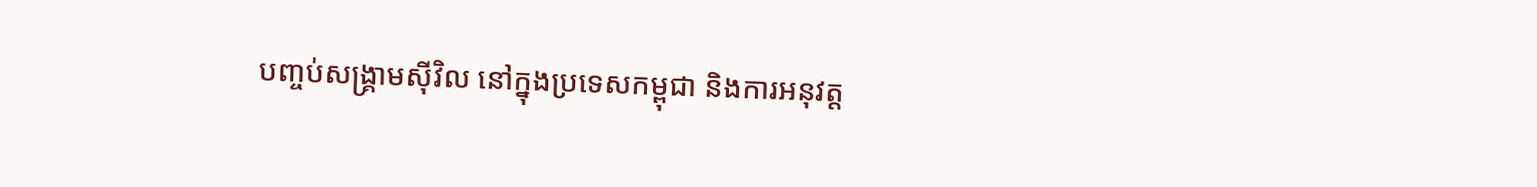បញ្ចប់សង្គ្រាមស៊ីវិល នៅក្នុងប្រទេសកម្ពុជា និងការអនុវត្ត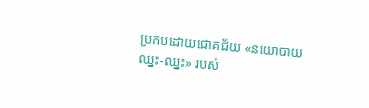ប្រកបដោយជោគជ័យ «នយោបាយឈ្នះ-ឈ្នះ» របស់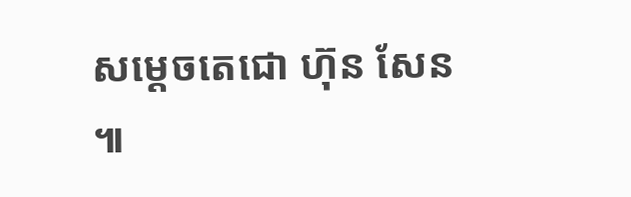សម្តេចតេជោ ហ៊ុន សែន ៕